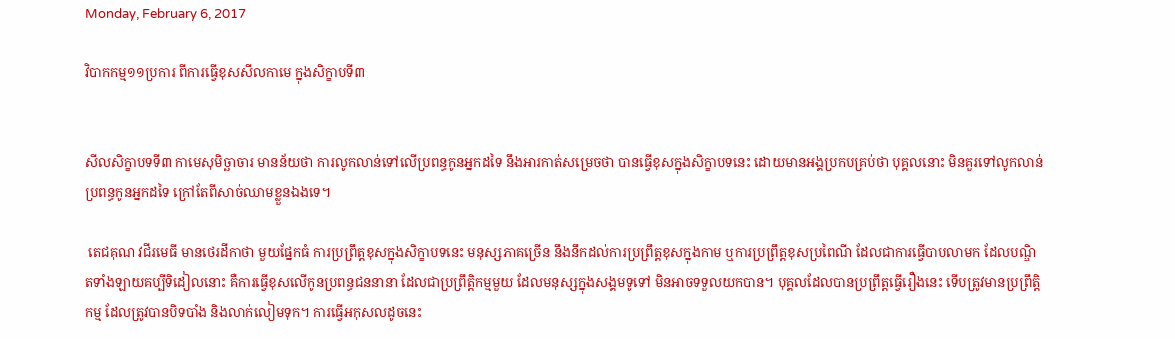Monday, February 6, 2017

វិបាកកម្ម១១ប្រការ ពីការធ្វើខុសសីលកាមេ ក្នុងសិក្ខាបទី៣


សីលសិក្ខាបទទី៣ កាមេសុមិច្ឆាចារ មានន័យថា ការលូកលាន់ទៅលើប្រពន្ធកូនអ្នកដទៃ នឹងអារកាត់សម្រេចថា បានធ្វើខុសក្នុងសិក្ខាបទនេះ ដោយមានអង្គប្រកបគ្រប់ថា បុគ្គលនោះ មិនគួរទៅលូកលាន់ប្រពន្ធកូនអ្នកដទៃ ក្រៅតែពីសាច់ឈាមខ្លួនឯងទេ។

 តេជគុណ វជីរមេធី មានថេរដីកាថា មួយផ្នែកធំ ការប្រព្រឹត្តខុសក្នុងសិក្ខាបទនេះ មនុស្សភាគច្រើន នឹងនឹកដល់ការប្រព្រឹត្តខុសក្នុងកាម ឬការប្រព្រឹត្តខុសប្រពៃណី ដែលជាការធ្វើបាបលាមក ដែលបណ្ឌិតទាំងឡាយគប្បីទិដៀលនោះ គឺការធ្វើខុសលើកូនប្រពន្ធជននានា ដែលជាប្រព្រឹត្តិកម្មមួយ ដែលមនុស្សក្នុងសង្គមទូទៅ មិនអាចទទួលយកបាន។ បុគ្គលដែលបានប្រព្រឹត្តធ្វើរឿងនេះ ទើបត្រូវមានប្រព្រឹត្តិកម្ម ដែលត្រូវបានបិទបាំង និងលាក់លៀមទុក។ ការធ្វើអកុសលដូចនេះ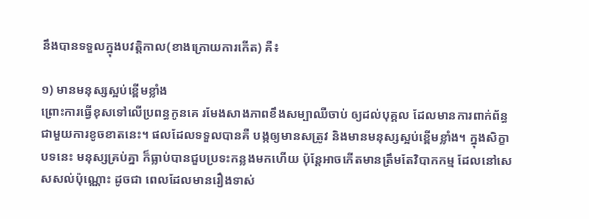នឹងបានទទួលក្នុងបវត្តិកាល(ខាងក្រោយការកើត) គឺ៖

១) មានមនុស្សស្អប់ខ្ពើមខ្លាំង
ព្រោះការធ្វើខុសទៅលើប្រពន្ធកូនគេ រមែងសាងភាពខឹងសម្បាឈឺចាប់ ឲ្យដល់បុគ្គល ដែលមានការពាក់ព័ន្ធជាមួយការខូចខាតនេះ។ ផលដែលទទួលបានគឺ បង្កឲ្យមានសត្រូវ និងមានមនុស្សស្អប់ខ្ពើមខ្លាំង។ ក្នុងសិក្ខាបទនេះ មនុស្សគ្រប់គ្នា ក៏ធ្លាប់បានជួបប្រទះកន្លងមកហើយ ប៉ុន្តែអាចកើតមានត្រឹមតែវិបាកកម្ម ដែលនៅសេសសល់ប៉ុណ្ណោះ ដូចជា ពេលដែលមានរឿងទាស់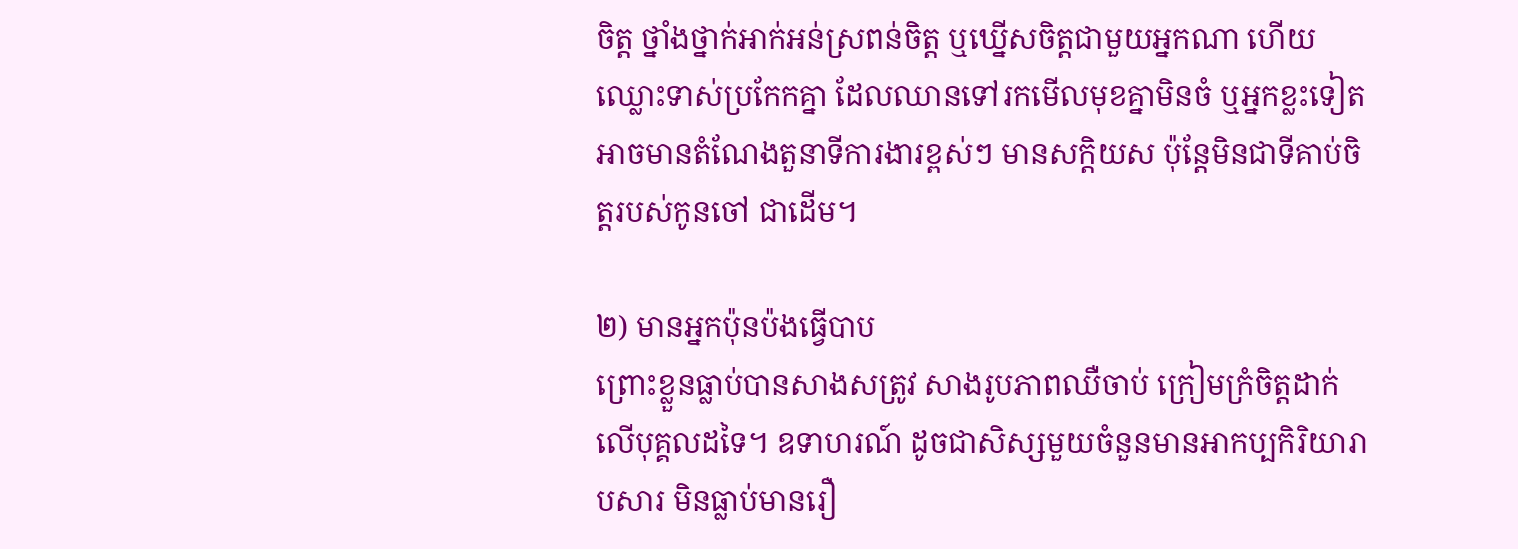ចិត្ត ថ្នាំងថ្នាក់អាក់អន់ស្រពន់ចិត្ត ឬឃ្នើសចិត្តជាមួយអ្នកណា ហើយឈ្លោះទាស់ប្រកែកគ្នា ដែលឈានទៅរកមើលមុខគ្នាមិនចំ ឬអ្នកខ្លះទៀត អាចមានតំណែងតួនាទីការងារខ្ពស់ៗ មានសក្ដិយស ប៉ុន្តែមិនជាទីគាប់ចិត្តរបស់កូនចៅ ជាដើម។

២) មានអ្នកប៉ុនប៉ងធ្វើបាប
ព្រោះខ្លួនធ្លាប់បានសាងសត្រូវ សាងរូបភាពឈឺចាប់ ក្រៀមក្រំចិត្តដាក់លើបុគ្គលដទៃ។ ឧទាហរណ៍ ដូចជាសិស្សមួយចំនួនមានអាកប្បកិរិយារាបសារ មិនធ្លាប់មានរឿ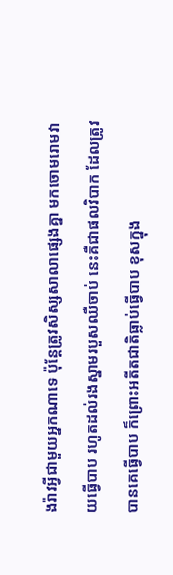ងរ៉ាវអ្វីជាមួយអ្នកណាទេ ប៉ុន្តែត្រូវសិស្សសាលាផ្សេងគ្នា មកចោមរោមវាយធ្វើបាប រហូតដល់រងស្នាមរបួសឈឺចាប់ នេះគឺជាផលវិបាក ដែលត្រូវបានគេធ្វើបាប ក៏ព្រោះអតីតជាតិធ្លាប់ធ្វើបាប ខុសក្នុង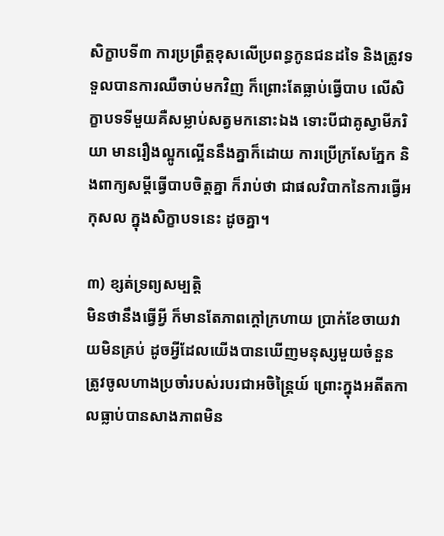សិក្ខាបទី៣ ការប្រព្រឹត្តខុសលើប្រពន្ធកូនជនដទៃ និងត្រូវទទួលបានការឈឺចាប់មកវិញ ក៏ព្រោះតែធ្លាប់ធ្វើបាប លើសិក្ខាបទទីមួយគឺសម្លាប់សត្វមកនោះឯង ទោះបីជាគូស្វាមីភរិយា មានរឿងល្អូកល្អើននឹងគ្នាក៏ដោយ ការប្រើក្រសែភ្នែក និងពាក្យសម្ដីធ្វើបាបចិត្តគ្នា ក៏រាប់ថា ជាផលវិបាកនៃការធ្វើអកុសល ក្នុងសិក្ខាបទនេះ ដូចគ្នា។

៣) ខ្សត់ទ្រព្យសម្បត្តិ
មិនថានឹងធ្វើអ្វី ក៏មានតែភាពក្ដៅក្រហាយ ប្រាក់ខែចាយវាយមិនគ្រប់ ដូចអ្វីដែលយើងបានឃើញមនុស្សមួយចំនួន ត្រូវចូលហាងប្រចាំរបស់របរជាអចិន្ត្រៃយ៍ ព្រោះក្នុងអតីតកាលធ្លាប់បានសាងភាពមិន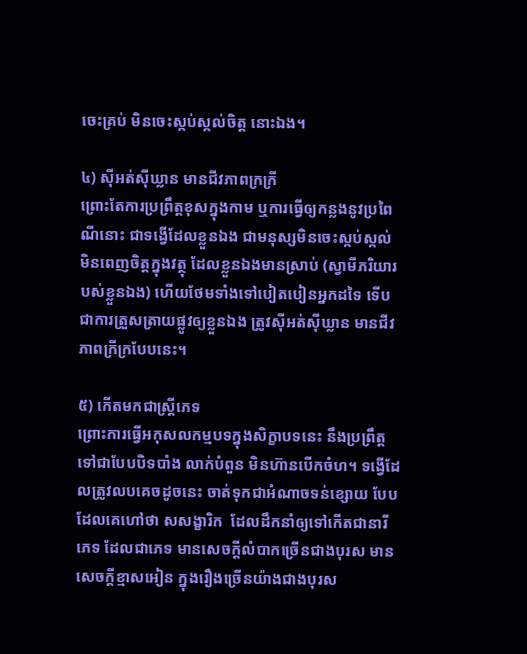ចេះគ្រប់ មិនចេះស្កប់ស្កល់ចិត្ត នោះឯង។

៤) ស៊ីអត់ស៊ីឃ្លាន មានជីវភាពក្រក្រី
ព្រោះតែការប្រព្រឹត្តខុសក្នុងកាម ឬការធ្វើឲ្យកន្លងនូវប្រពៃណីនោះ ជាទង្វើដែលខ្លួនឯង ជាមនុស្សមិនចេះស្កប់ស្កល់ មិនពេញចិត្តក្នុងវត្ថុ ដែលខ្លួនឯងមានស្រាប់ (ស្វាមីភរិយារបស់ខ្លួនឯង) ហើយថែមទាំងទៅបៀតបៀនអ្នកដទៃ ទើបជាការត្រួសត្រាយផ្លូវឲ្យខ្លួនឯង ត្រូវស៊ីអត់ស៊ីឃ្លាន មានជីវភាពក្រីក្របែបនេះ។

៥) កើតមកជាស្រ្ដីភេទ
ព្រោះការធ្វើអកុសលកម្មបទក្នុងសិក្ខាបទនេះ នឹងប្រព្រឹត្តទៅជាបែបបិទបាំង លាក់បំពួន មិនហ៊ានបើកចំហ។ ទង្វើដែលត្រូវលបគេចដូចនេះ ចាត់ទុកជាអំណាចទន់ខ្សោយ បែបដែលគេហៅថា សសង្ខារិក  ដែលដឹកនាំឲ្យទៅកើតជានារីភេទ ដែលជាភេទ មានសេចក្ដីលំបាកច្រើនជាងបុរស មានសេចក្ដីខ្មាសអៀន ក្នុងរឿងច្រើនយ៉ាងជាងបុរស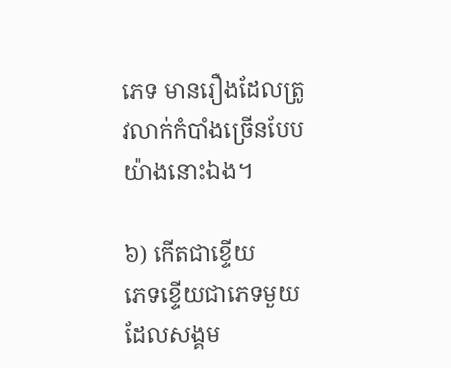ភេទ មានរឿងដែលត្រូវលាក់កំបាំងច្រើនបែបយ៉ាងនោះឯង។

៦) កើតជាខ្ទើយ
ភេទខ្ទើយជាភេទមួយ ដែលសង្គម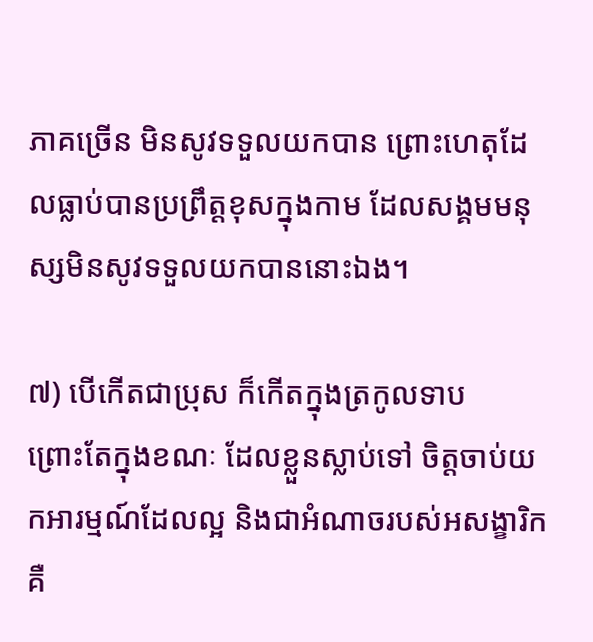ភាគច្រើន មិនសូវទទួលយកបាន ព្រោះហេតុដែលធ្លាប់បានប្រព្រឹត្តខុសក្នុងកាម ដែលសង្គមមនុស្សមិនសូវទទួលយកបាននោះឯង។

៧) បើកើតជាប្រុស ក៏កើតក្នុងត្រកូលទាប
ព្រោះតែក្នុងខណៈ ដែលខ្លួនស្លាប់ទៅ ចិត្តចាប់យកអារម្មណ៍ដែលល្អ និងជាអំណាចរបស់អសង្ខារិក គឺ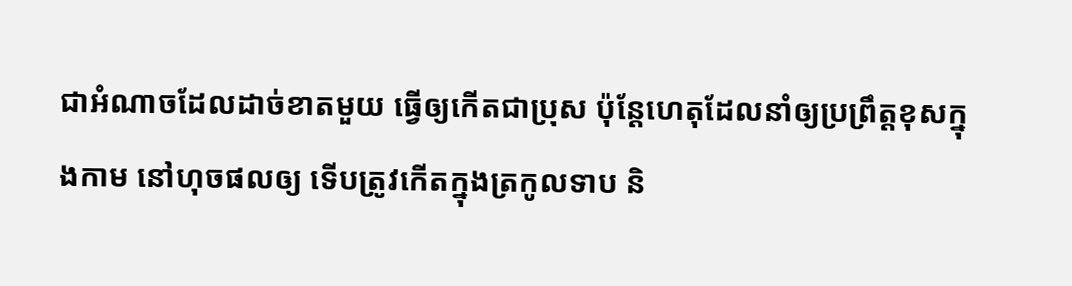ជាអំណាចដែលដាច់ខាតមួយ ធ្វើឲ្យកើតជាប្រុស ប៉ុន្តែហេតុដែលនាំឲ្យប្រព្រឹត្តខុសក្នុងកាម នៅហុចផលឲ្យ ទើបត្រូវកើតក្នុងត្រកូលទាប និ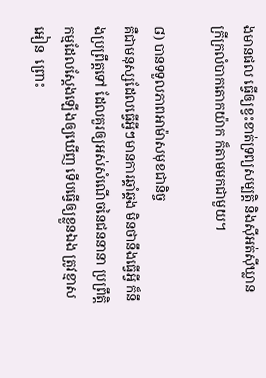ងមានផល ធ្វើឲ្យខ្វះខាត់ទ្រព្យសម្បត្តិ និងស៊ីអត់ស៊ីឃ្លាន ក្រីក្រលំបាកតោកយ៉ាក ក៏តាមមកជាមួយ។

៨) បានទទួលភាពអាម៉ាសមុខជានិច្ច
គឺជាមនុស្សដែលធ្វើអ្វីៗមានការឆ្គាំឆ្គង មិនថានឹងធ្វើអ្វី ក៏នឹងប្រព្រឹត្តទៅ ដែលគួរឲ្យអស់សំណើចនៃជននានា ប្រព្រឹត្តិកម្មដែលស្ដែងឡើងឲ្យឃើញ ទើបធ្វើឲ្យខ្លួនឯង ត្រូវខ្មាសអៀន  ព្រោះ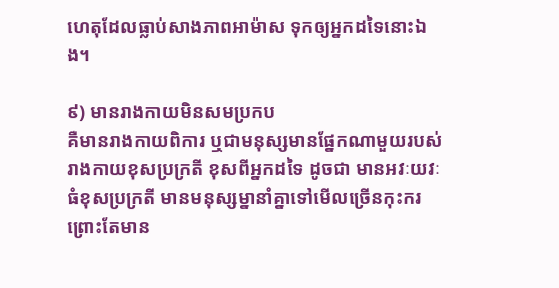ហេតុដែលធ្លាប់សាងភាពអាម៉ាស ទុកឲ្យអ្នកដទៃនោះឯង។

៩) មានរាងកាយមិនសមប្រកប
គឺមានរាងកាយពិការ ឬជាមនុស្សមានផ្នែកណាមួយរបស់រាងកាយខុសប្រក្រតី ខុសពីអ្នកដទៃ ដូចជា មានអវៈយវៈធំខុសប្រក្រតី មានមនុស្សម្នានាំគ្នាទៅមើលច្រើនកុះករ ព្រោះតែមាន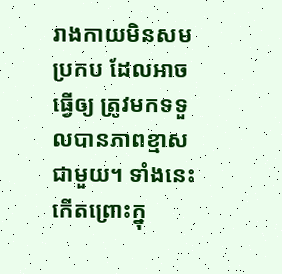រាងកាយមិនសមប្រកប ដែលអាចធ្វើឲ្យ ត្រូវមកទទួលបានភាពខ្មាសជាមួយ។ ទាំងនេះ កើតព្រោះក្នុ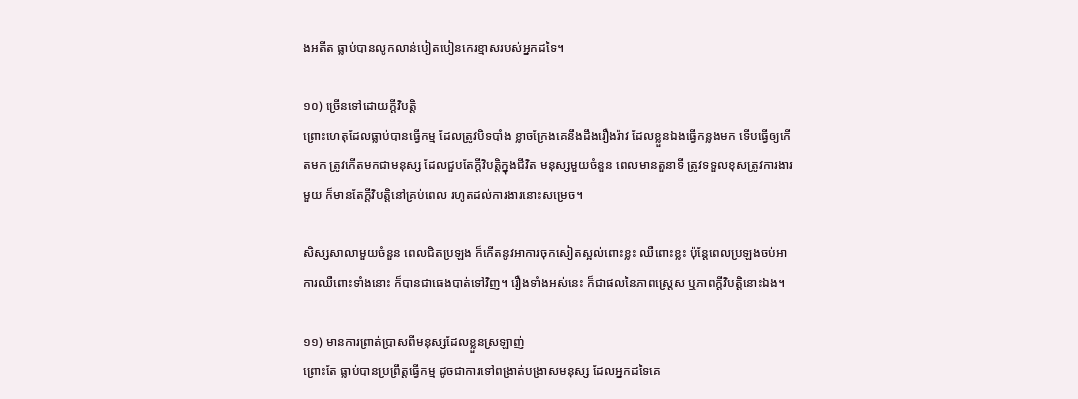ងអតីត ធ្លាប់បានលូកលាន់បៀតបៀនកេរខ្មាសរបស់អ្នកដទៃ។

១០) ច្រើនទៅដោយក្តីវិបត្តិ
ព្រោះហេតុដែលធ្លាប់បានធ្វើកម្ម ដែលត្រូវបិទបាំង ខ្លាចក្រែងគេនឹងដឹងរឿងរ៉ាវ ដែលខ្លួនឯងធ្វើកន្លងមក ទើបធ្វើឲ្យកើតមក ត្រូវកើតមកជាមនុស្ស ដែលជួបតែក្ដីវិបត្តិក្នុងជីវិត មនុស្សមួយចំនួន ពេលមានតួនាទី ត្រូវទទួលខុសត្រូវការងារមួយ ក៏មានតែក្ដីវិបត្តិនៅគ្រប់ពេល រហូតដល់ការងារនោះសម្រេច។

សិស្សសាលាមួយចំនួន ពេលជិតប្រឡង ក៏កើតនូវអាការចុកសៀតស្អល់ពោះខ្លះ ឈឺពោះខ្លះ ប៉ុន្តែពេលប្រឡងចប់អាការឈឺពោះទាំងនោះ ក៏បានជាធេងបាត់ទៅវិញ។ រឿងទាំងអស់នេះ ក៏ជាផលនៃភាពស្រ្តេស ឬភាពក្ដីវិបត្តិនោះឯង។

១១) មានការព្រាត់ប្រាសពីមនុស្សដែលខ្លួនស្រឡាញ់
ព្រោះតែ ធ្លាប់បានប្រព្រឹត្តធ្វើកម្ម ដូចជាការទៅពង្រាត់បង្រាសមនុស្ស ដែលអ្នកដទៃគេ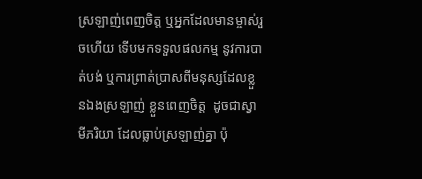ស្រឡាញ់ពេញចិត្ត ឬអ្នកដែលមានម្ចាស់រួចហើយ ទើបមកទទួលផលកម្ម នូវការបាត់បង់ ឬការព្រាត់ប្រាសពីមនុស្សដែលខ្លួនឯងស្រឡាញ់ ខ្លួនពេញចិត្ត  ដូចជាស្វាមីភរិយា ដែលធ្លាប់ស្រឡាញ់គ្នា ប៉ុ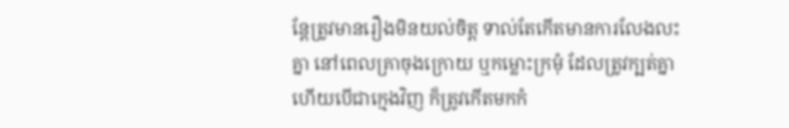ន្តែត្រូវមានរឿងមិនយល់ចិត្ត ទាល់តែកើតមានការលែងលះគ្នា នៅពេលគ្រាចុងក្រោយ ឬកម្លោះក្រមុំ ដែលត្រូវក្បត់គ្នា  ហើយបើជាក្មេងវិញ ក៏ត្រូវកើតមកកំ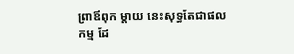ព្រាឪពុក ម្ដាយ នេះសុទ្ធតែជាផលកម្ម ដែ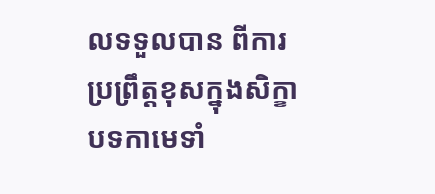លទទួលបាន ពីការប្រព្រឹត្តខុសក្នុងសិក្ខាបទកាមេទាំ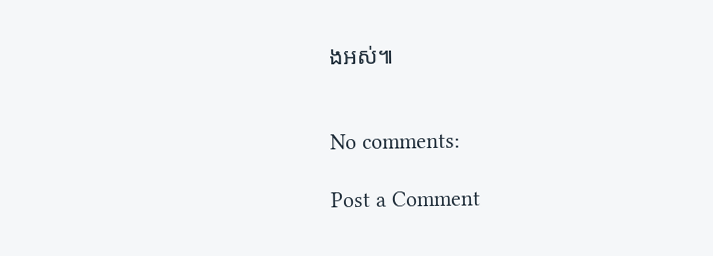ងអស់៕


No comments:

Post a Comment